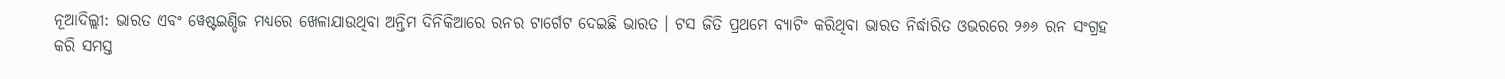ନୂଆଦିଲ୍ଲୀ: ଭାରତ ଏବଂ ୱେଷ୍ଟଇଣ୍ଡିଜ ମଧ୍ୟରେ ଖେଳାଯାଉଥିବା ଅନ୍ତିମ ଦିନିକିଆରେ ରନର ଟାର୍ଗେଟ ଦେଇଛି ଭାରତ । ଟସ ଜିତି ପ୍ରଥମେ ବ୍ୟାଟିଂ କରିଥିବା ଭାରତ ନିର୍ଦ୍ଧାରିତ ଓଭରରେ ୨୬୬ ରନ ସଂଗ୍ରହ କରି ସମସ୍ତ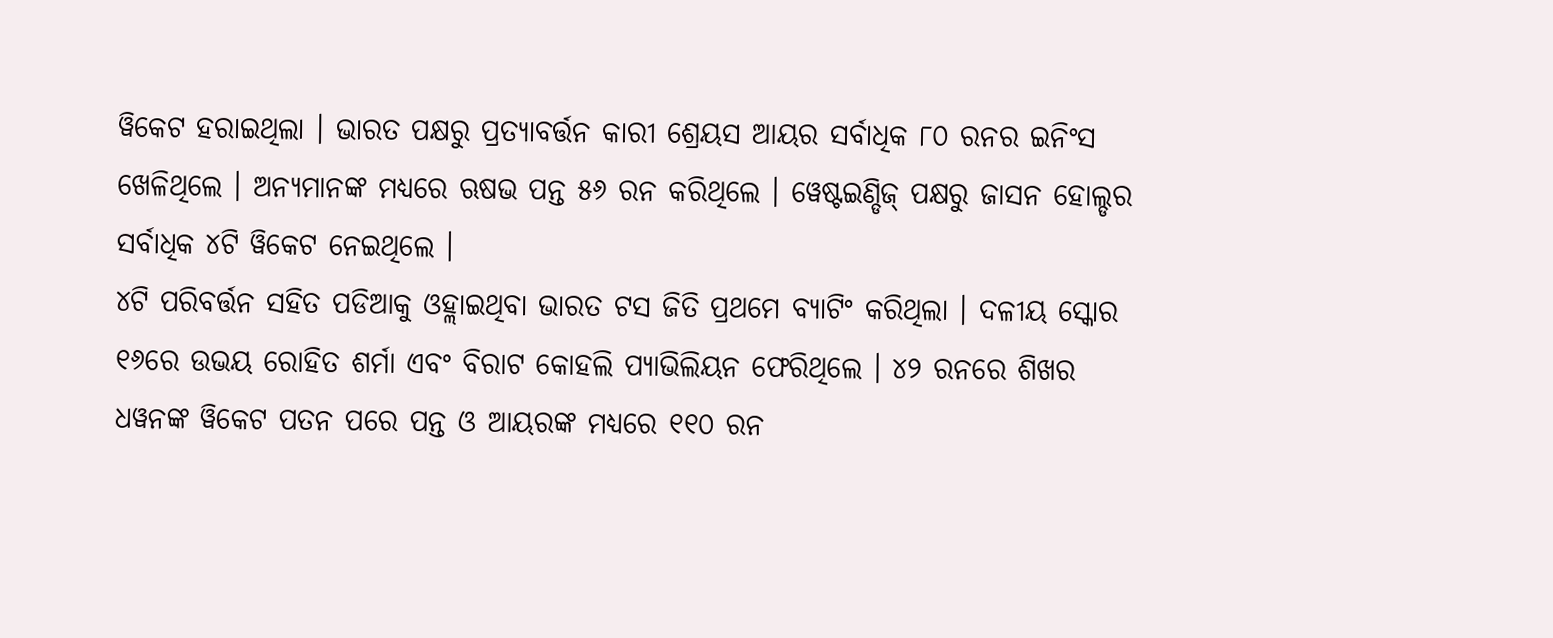ୱିକେଟ ହରାଇଥିଲା । ଭାରତ ପକ୍ଷରୁ ପ୍ରତ୍ୟାବର୍ତ୍ତନ କାରୀ ଶ୍ରେୟସ ଆୟର ସର୍ବାଧିକ ୮୦ ରନର ଇନିଂସ ଖେଳିଥିଲେ । ଅନ୍ୟମାନଙ୍କ ମଧ୍ୟରେ ଋଷଭ ପନ୍ତ ୫୬ ରନ କରିଥିଲେ । ୱେଷ୍ଟଇଣ୍ଡିଜ୍ ପକ୍ଷରୁ ଜାସନ ହୋଲ୍ଡର ସର୍ବାଧିକ ୪ଟି ୱିକେଟ ନେଇଥିଲେ ।
୪ଟି ପରିବର୍ତ୍ତନ ସହିତ ପଡିଆକୁ ଓହ୍ଲାଇଥିବା ଭାରତ ଟସ ଜିତି ପ୍ରଥମେ ବ୍ୟାଟିଂ କରିଥିଲା । ଦଳୀୟ ସ୍କୋର ୧୬ରେ ଉଭୟ ରୋହିତ ଶର୍ମା ଏବଂ ବିରାଟ କୋହଲି ପ୍ୟାଭିଲିୟନ ଫେରିଥିଲେ । ୪୨ ରନରେ ଶିଖର ଧୱନଙ୍କ ୱିକେଟ ପତନ ପରେ ପନ୍ତ ଓ ଆୟରଙ୍କ ମଧ୍ୟରେ ୧୧୦ ରନ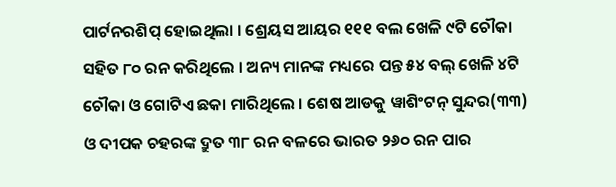ପାର୍ଟନରଶିପ୍ ହୋଇଥିଲା । ଶ୍ରେୟସ ଆୟର ୧୧୧ ବଲ ଖେଳି ୯ଟି ଚୌକା ସହିତ ୮୦ ରନ କରିଥିଲେ । ଅନ୍ୟ ମାନଙ୍କ ମଧ୍ୟରେ ପନ୍ତ ୫୪ ବଲ୍ ଖେଳି ୪ଟି ଚୌକା ଓ ଗୋଟିଏ ଛକା ମାରିଥିଲେ । ଶେଷ ଆଡକୁ ୱାଶିଂଟନ୍ ସୁନ୍ଦର(୩୩) ଓ ଦୀପକ ଚହରଙ୍କ ଦ୍ରୁତ ୩୮ ରନ ବଳରେ ଭାରତ ୨୬୦ ରନ ପାର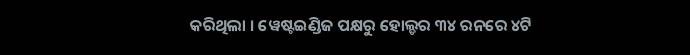କରିଥିଲା । ୱେଷ୍ଟଇଣ୍ଡିଜ ପକ୍ଷରୁ ହୋଲ୍ଡର ୩୪ ରନରେ ୪ଟି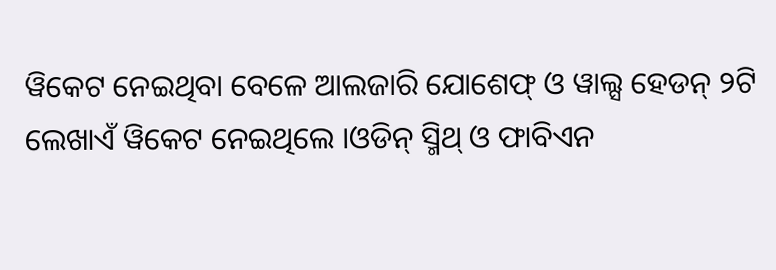ୱିକେଟ ନେଇଥିବା ବେଳେ ଆଲଜାରି ଯୋଶେଫ୍ ଓ ୱାଲ୍ସ ହେଡନ୍ ୨ଟି ଲେଖାଏଁ ୱିକେଟ ନେଇଥିଲେ ।ଓଡିନ୍ ସ୍ମିଥ୍ ଓ ଫାବିଏନ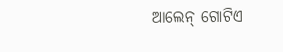ଆଲେନ୍ ଗୋଟିଏ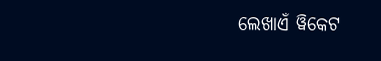ଲେଖାଏଁ ୱିକେଟ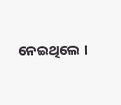ନେଇଥିଲେ ।